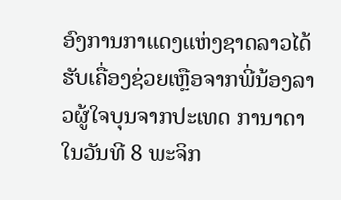ອົງການກາແດງແຫ່ງຊາດລາວໄດ້ຮັບເຄື່ອງຊ່ວຍເຫຼືອຈາກພີ່ນ້ອງລາວຜູ້ໃຈບຸນຈາກປະເທດ ການາດາ ໃນວັນທີ 8 ພະຈິກ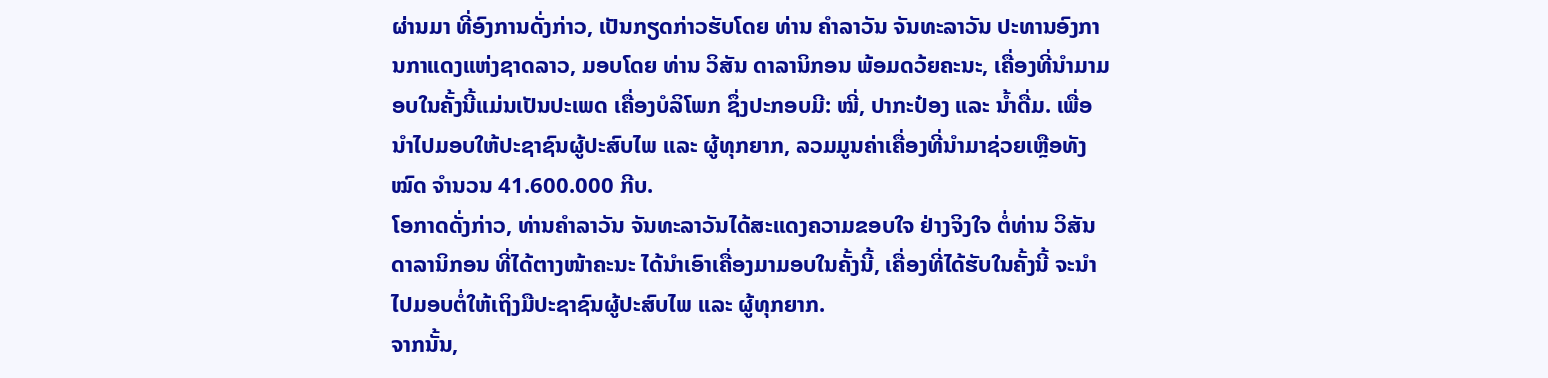ຜ່ານມາ ທີ່ອົງການດັ່ງກ່າວ, ເປັນກຽດກ່າວຮັບໂດຍ ທ່ານ ຄຳລາວັນ ຈັນທະລາວັນ ປະທານອົງການກາແດງແຫ່ງຊາດລາວ, ມອບໂດຍ ທ່ານ ວິສັນ ດາລານິກອນ ພ້ອມດວ້ຍຄະນະ, ເຄື່ອງທີ່ນຳມາມອບໃນຄັ້ງນີ້ແມ່ນເປັນປະເພດ ເຄື່ອງບໍລິໂພກ ຊຶ່ງປະກອບມີ: ໝີ່, ປາກະປ໋ອງ ແລະ ນໍ້າດື່ມ. ເພື່ອນໍາໄປມອບໃຫ້ປະຊາຊົນຜູ້ປະສົບໄພ ແລະ ຜູ້ທຸກຍາກ, ລວມມູນຄ່າເຄື່ອງທີ່ນໍາມາຊ່ວຍເຫຼືອທັງໝົດ ຈຳນວນ 41.600.000 ກີບ.
ໂອກາດດັ່ງກ່າວ, ທ່ານຄຳລາວັນ ຈັນທະລາວັນໄດ້ສະແດງຄວາມຂອບໃຈ ຢ່າງຈິງໃຈ ຕໍ່ທ່ານ ວິສັນ ດາລານິກອນ ທີ່ໄດ້ຕາງໜ້າຄະນະ ໄດ້ນໍາເອົາເຄື່ອງມາມອບໃນຄັ້ງນີ້, ເຄື່ອງທີ່ໄດ້ຮັບໃນຄັ້ງນີ້ ຈະນໍາໄປມອບຕໍ່ໃຫ້ເຖິງມືປະຊາຊົນຜູ້ປະສົບໄພ ແລະ ຜູ້ທຸກຍາກ.
ຈາກນັ້ນ,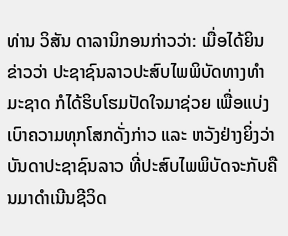ທ່ານ ວິສັນ ດາລານິກອນກ່າວວ່າ: ເມື່ອໄດ້ຍິນຂ່າວວ່າ ປະຊາຊົນລາວປະສົບໄພພິບັດທາງທໍາມະຊາດ ກໍໄດ້ຮິບໂຮມປັດໃຈມາຊ່ວຍ ເພື່ອແບ່ງເບົາຄວາມທຸກໂສກດັ່ງກ່າວ ແລະ ຫວັງຢ່າງຍິ່ງວ່າບັນດາປະຊາຊົນລາວ ທີ່ປະສົບໄພພິບັດຈະກັບຄືນມາດໍາເນີນຊີວິດ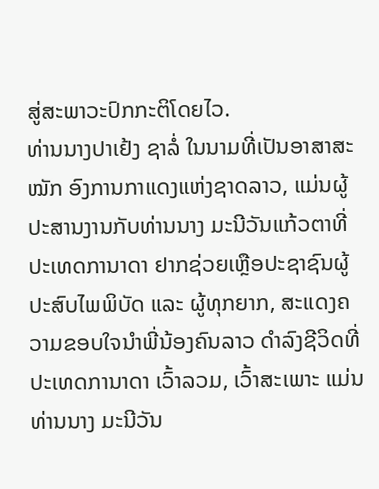ສູ່ສະພາວະປົກກະຕິໂດຍໄວ.
ທ່ານນາງປາເຢ້ງ ຊາລໍ່ ໃນນາມທີ່ເປັນອາສາສະໝັກ ອົງການກາແດງແຫ່ງຊາດລາວ, ແມ່ນຜູ້ປະສານງານກັບທ່ານນາງ ມະນີວັນແກ້ວຕາທີ່ປະເທດການາດາ ຢາກຊ່ວຍເຫຼືອປະຊາຊົນຜູ້ປະສົບໄພພິບັດ ແລະ ຜູ້ທຸກຍາກ, ສະແດງຄວາມຂອບໃຈນໍາພີ່ນ້ອງຄົນລາວ ດໍາລົງຊີວິດທີ່ປະເທດການາດາ ເວົ້າລວມ, ເວົ້າສະເພາະ ແມ່ນທ່ານນາງ ມະນີວັນ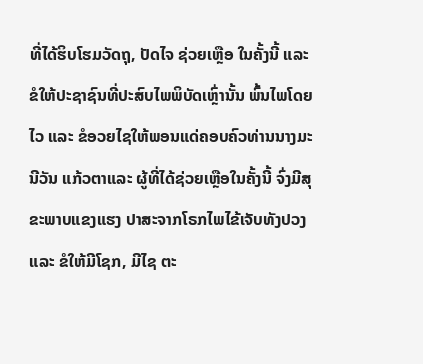ທີ່ໄດ້ຮິບໂຮມວັດຖຸ, ປັດໄຈ ຊ່ວຍເຫຼືອ ໃນຄັ້ງນີ້ ແລະ ຂໍໃຫ້ປະຊາຊົນທີ່ປະສົບໄພພິບັດເຫຼົ່ານັ້ນ ພົ້ນໄພໂດຍໄວ ແລະ ຂໍອວຍໄຊໃຫ້ພອນແດ່ຄອບຄົວທ່ານນາງມະນີວັນ ແກ້ວຕາແລະ ຜູ້ທີ່ໄດ້ຊ່ວຍເຫຼືອໃນຄັ້ງນີ້ ຈົ່ງມີສຸຂະພາບແຂງແຮງ ປາສະຈາກໂຣກໄພໄຂ້ເຈັບທັງປວງ ແລະ ຂໍໃຫ້ມີໂຊກ, ມີໄຊ ຕະ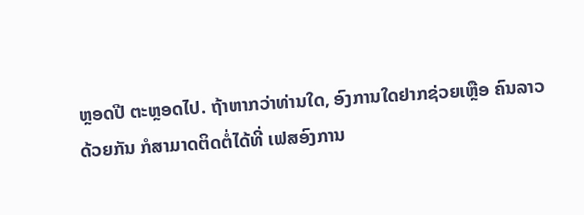ຫຼອດປີ ຕະຫຼອດໄປ. ຖ້າຫາກວ່າທ່ານໃດ, ອົງການໃດຢາກຊ່ວຍເຫຼືອ ຄົນລາວດ້ວຍກັນ ກໍສາມາດຕິດຕໍ່ໄດ້ທີ່ ເຟສອົງການ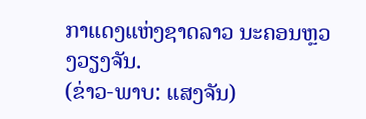ກາແດງແຫ່ງຊາດລາວ ນະຄອນຫຼວງວຽງຈັນ.
(ຂ່າວ-ພາບ: ແສງຈັນ)